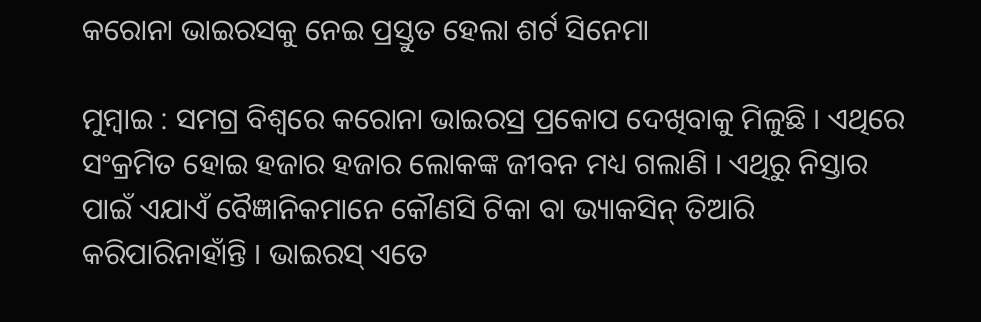କରୋନା ଭାଇରସକୁ ନେଇ ପ୍ରସ୍ତୁତ ହେଲା ଶର୍ଟ ସିନେମା

ମୁମ୍ବାଇ : ସମଗ୍ର ବିଶ୍ୱରେ କରୋନା ଭାଇରସ୍ର ପ୍ରକୋପ ଦେଖିବାକୁ ମିଳୁଛି । ଏଥିରେ ସଂକ୍ରମିତ ହୋଇ ହଜାର ହଜାର ଲୋକଙ୍କ ଜୀବନ ମଧ୍ୟ ଗଲାଣି । ଏଥିରୁ ନିସ୍ତାର ପାଇଁ ଏଯାଏଁ ବୈଜ୍ଞାନିକମାନେ କୌଣସି ଟିକା ବା ଭ୍ୟାକସିନ୍ ତିଆରି କରିପାରିନାହାଁନ୍ତି । ଭାଇରସ୍ ଏତେ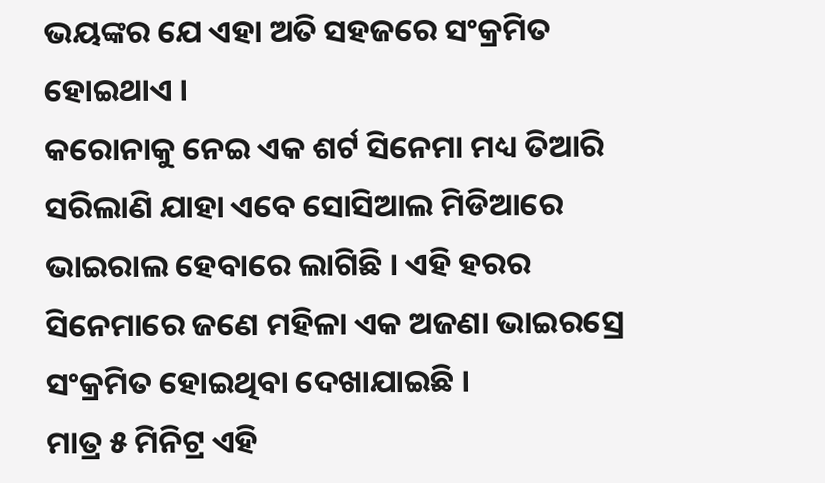ଭୟଙ୍କର ଯେ ଏହା ଅତି ସହଜରେ ସଂକ୍ରମିତ ହୋଇଥାଏ ।
କରୋନାକୁ ନେଇ ଏକ ଶର୍ଟ ସିନେମା ମଧ୍ୟ ତିଆରି ସରିଲାଣି ଯାହା ଏବେ ସୋସିଆଲ ମିଡିଆରେ ଭାଇରାଲ ହେବାରେ ଲାଗିଛି । ଏହି ହରର ସିନେମାରେ ଜଣେ ମହିଳା ଏକ ଅଜଣା ଭାଇରସ୍ରେ ସଂକ୍ରମିତ ହୋଇଥିବା ଦେଖାଯାଇଛି ।
ମାତ୍ର ୫ ମିନିଟ୍ର ଏହି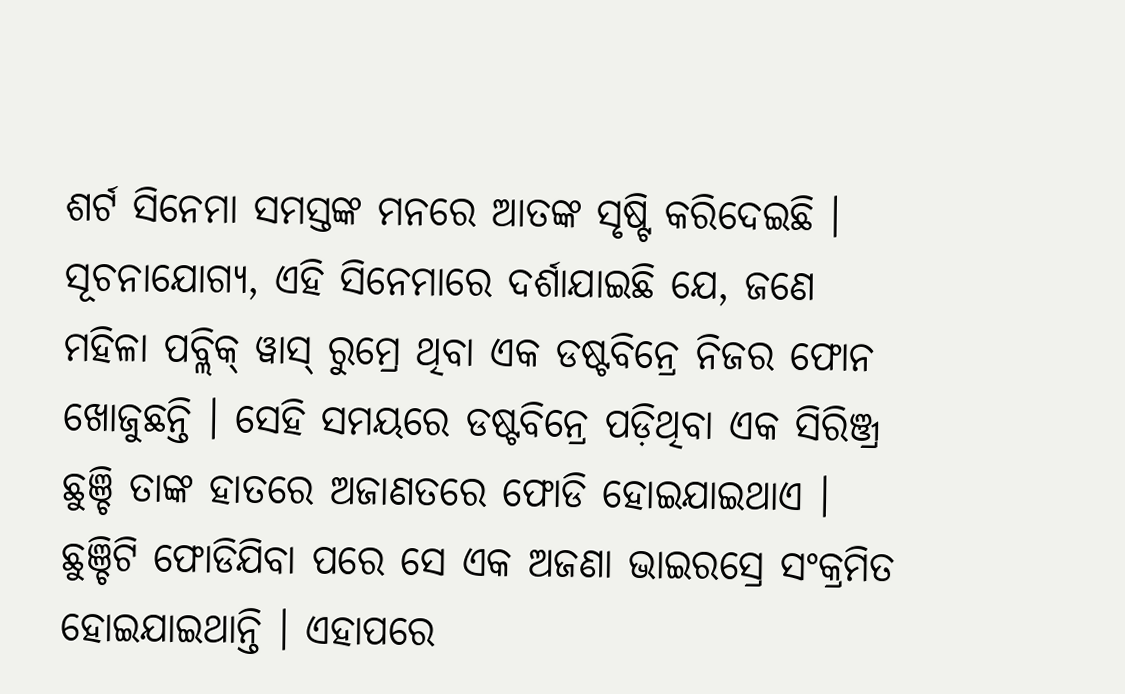ଶର୍ଟ ସିନେମା ସମସ୍ତଙ୍କ ମନରେ ଆତଙ୍କ ସୃଷ୍ଟି କରିଦେଇଛି । ସୂଚନାଯୋଗ୍ୟ, ଏହି ସିନେମାରେ ଦର୍ଶାଯାଇଛି ଯେ, ଜଣେ ମହିଳା ପବ୍ଲିକ୍ ୱାସ୍ ରୁମ୍ରେ ଥିବା ଏକ ଡଷ୍ଟବିନ୍ରେ ନିଜର ଫୋନ ଖୋଜୁଛନ୍ତି । ସେହି ସମୟରେ ଡଷ୍ଟବିନ୍ରେ ପଡ଼ିଥିବା ଏକ ସିରିଞ୍ଜ୍ର ଛୁଞ୍ଚି ତାଙ୍କ ହାତରେ ଅଜାଣତରେ ଫୋଡି ହୋଇଯାଇଥାଏ ।
ଛୁଞ୍ଚିଟି ଫୋଡିଯିବା ପରେ ସେ ଏକ ଅଜଣା ଭାଇରସ୍ରେ ସଂକ୍ରମିତ ହୋଇଯାଇଥାନ୍ତି । ଏହାପରେ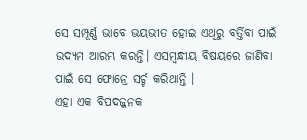ସେ ସମ୍ପୂର୍ଣ୍ଣ ଭାବେ ଭୟଭୀତ ହୋଇ ଏଥିରୁ ବର୍ତ୍ତିବା ପାଇଁ ଉଦ୍ୟମ ଆରମ୍ଭ କରନ୍ତି। ଏସମ୍ବନ୍ଧୀୟ ବିଷୟରେ ଜାଣିବା ପାଇଁ ସେ ଫୋନ୍ରେ ସର୍ଚ୍ଚ କରିଥାନ୍ତି ।
ଏହା ଏକ ବିପଦଜ୍ଜନକ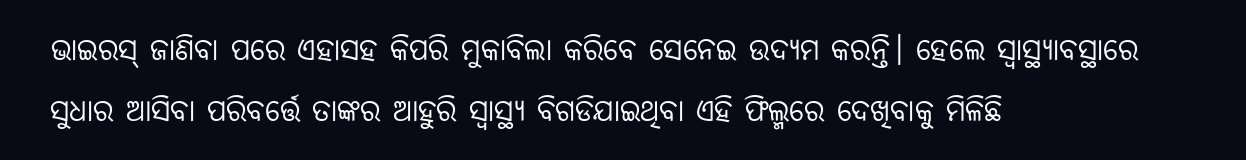ଭାଇରସ୍ ଜାଣିବା ପରେ ଏହାସହ କିପରି ମୁକାବିଲା କରିବେ ସେନେଇ ଉଦ୍ୟମ କରନ୍ତି। ହେଲେ ସ୍ବାସ୍ଥ୍ୟାବସ୍ଥାରେ ସୁଧାର ଆସିବା ପରିବର୍ତ୍ତେ ତାଙ୍କର ଆହୁରି ସ୍ବାସ୍ଥ୍ୟ ବିଗଡିଯାଇଥିବା ଏହି ଫିଲ୍ମରେ ଦେଖିବାକୁ ମିଳିଛି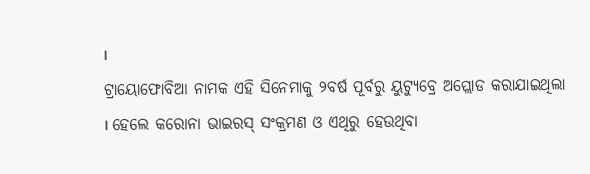।
ଟ୍ରାୟୋଫୋବିଆ ନାମକ ଏହି ସିନେମାକୁ ୨ବର୍ଷ ପୂର୍ବରୁ ୟୁଟ୍ୟୁବ୍ରେ ଅପ୍ଲୋଡ କରାଯାଇଥିଲା । ହେଲେ କରୋନା ଭାଇରସ୍ ସଂକ୍ରମଣ ଓ ଏଥିରୁ ହେଉଥିବା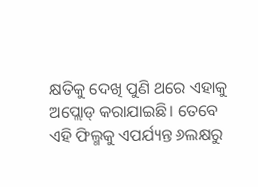କ୍ଷତିକୁ ଦେଖି ପୁଣି ଥରେ ଏହାକୁ ଅପ୍ଲୋଡ୍ କରାଯାଇଛି। ତେବେ ଏହି ଫିଲ୍ମକୁ ଏପର୍ଯ୍ୟନ୍ତ ୬ଲକ୍ଷରୁ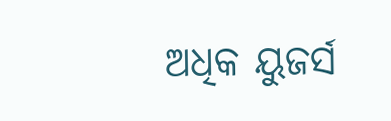ଅଧିକ ୟୁଜର୍ସ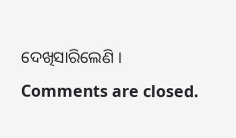ଦେଖିସାରିଲେଣି ।
Comments are closed.